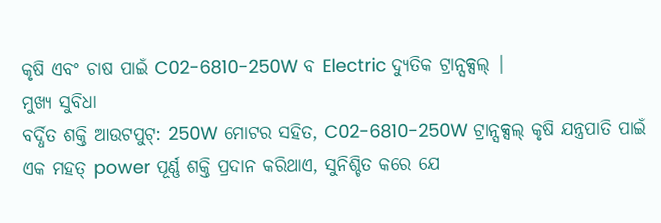କୃଷି ଏବଂ ଚାଷ ପାଇଁ C02-6810-250W ବ Electric ଦ୍ୟୁତିକ ଟ୍ରାନ୍ସକ୍ସଲ୍ |
ମୁଖ୍ୟ ସୁବିଧା
ବର୍ଦ୍ଧିତ ଶକ୍ତି ଆଉଟପୁଟ୍: 250W ମୋଟର ସହିତ, C02-6810-250W ଟ୍ରାନ୍ସକ୍ସଲ୍ କୃଷି ଯନ୍ତ୍ରପାତି ପାଇଁ ଏକ ମହତ୍ power ପୂର୍ଣ୍ଣ ଶକ୍ତି ପ୍ରଦାନ କରିଥାଏ, ସୁନିଶ୍ଚିତ କରେ ଯେ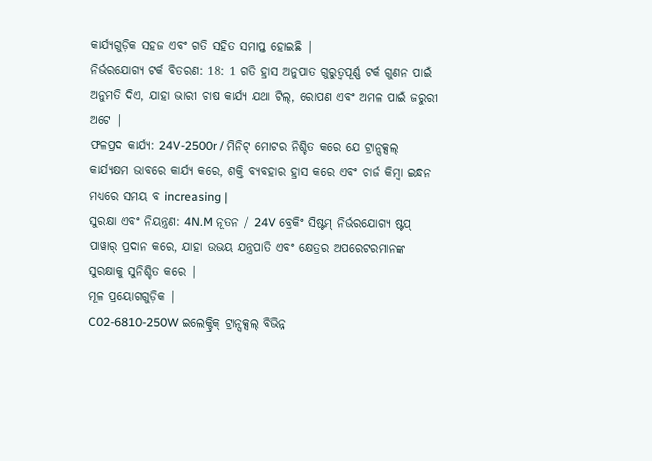କାର୍ଯ୍ୟଗୁଡ଼ିକ ସହଜ ଏବଂ ଗତି ସହିତ ସମାପ୍ତ ହୋଇଛି |
ନିର୍ଭରଯୋଗ୍ୟ ଟର୍କ ବିତରଣ: 18: 1 ଗତି ହ୍ରାସ ଅନୁପାତ ଗୁରୁତ୍ୱପୂର୍ଣ୍ଣ ଟର୍କ ଗୁଣନ ପାଇଁ ଅନୁମତି ଦିଏ, ଯାହା ଭାରୀ ଚାଷ କାର୍ଯ୍ୟ ଯଥା ଟିଲ୍, ରୋପଣ ଏବଂ ଅମଳ ପାଇଁ ଜରୁରୀ ଅଟେ |
ଫଳପ୍ରଦ କାର୍ଯ୍ୟ: 24V-2500r / ମିନିଟ୍ ମୋଟର ନିଶ୍ଚିତ କରେ ଯେ ଟ୍ରାନ୍ସକ୍ସଲ୍ କାର୍ଯ୍ୟକ୍ଷମ ଭାବରେ କାର୍ଯ୍ୟ କରେ, ଶକ୍ତି ବ୍ୟବହାର ହ୍ରାସ କରେ ଏବଂ ଚାର୍ଜ କିମ୍ବା ଇନ୍ଧନ ମଧ୍ୟରେ ସମୟ ବ increasing |
ସୁରକ୍ଷା ଏବଂ ନିୟନ୍ତ୍ରଣ: 4N.M ନୂତନ / 24V ବ୍ରେକିଂ ସିଷ୍ଟମ୍ ନିର୍ଭରଯୋଗ୍ୟ ଷ୍ଟପ୍ ପାୱାର୍ ପ୍ରଦାନ କରେ, ଯାହା ଉଭୟ ଯନ୍ତ୍ରପାତି ଏବଂ କ୍ଷେତ୍ରର ଅପରେଟରମାନଙ୍କ ସୁରକ୍ଷାକୁ ସୁନିଶ୍ଚିତ କରେ |
ମୂଳ ପ୍ରୟୋଗଗୁଡ଼ିକ |
C02-6810-250W ଇଲେକ୍ଟ୍ରିକ୍ ଟ୍ରାନ୍ସକ୍ସଲ୍ ବିଭିନ୍ନ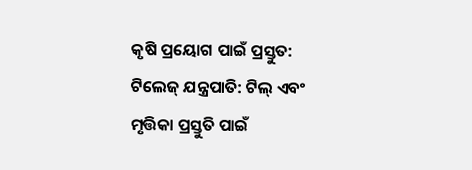କୃଷି ପ୍ରୟୋଗ ପାଇଁ ପ୍ରସ୍ତୁତ:
ଟିଲେଜ୍ ଯନ୍ତ୍ରପାତି: ଟିଲ୍ ଏବଂ ମୃତ୍ତିକା ପ୍ରସ୍ତୁତି ପାଇଁ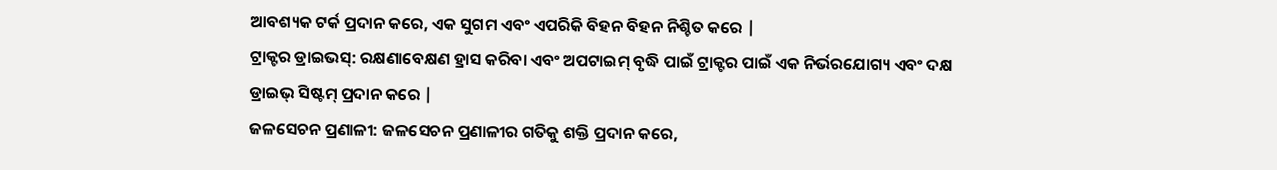ଆବଶ୍ୟକ ଟର୍କ ପ୍ରଦାନ କରେ, ଏକ ସୁଗମ ଏବଂ ଏପରିକି ବିହନ ବିହନ ନିଶ୍ଚିତ କରେ |
ଟ୍ରାକ୍ଟର ଡ୍ରାଇଭସ୍: ରକ୍ଷଣାବେକ୍ଷଣ ହ୍ରାସ କରିବା ଏବଂ ଅପଟାଇମ୍ ବୃଦ୍ଧି ପାଇଁ ଟ୍ରାକ୍ଟର ପାଇଁ ଏକ ନିର୍ଭରଯୋଗ୍ୟ ଏବଂ ଦକ୍ଷ ଡ୍ରାଇଭ୍ ସିଷ୍ଟମ୍ ପ୍ରଦାନ କରେ |
ଜଳସେଚନ ପ୍ରଣାଳୀ: ଜଳସେଚନ ପ୍ରଣାଳୀର ଗତିକୁ ଶକ୍ତି ପ୍ରଦାନ କରେ,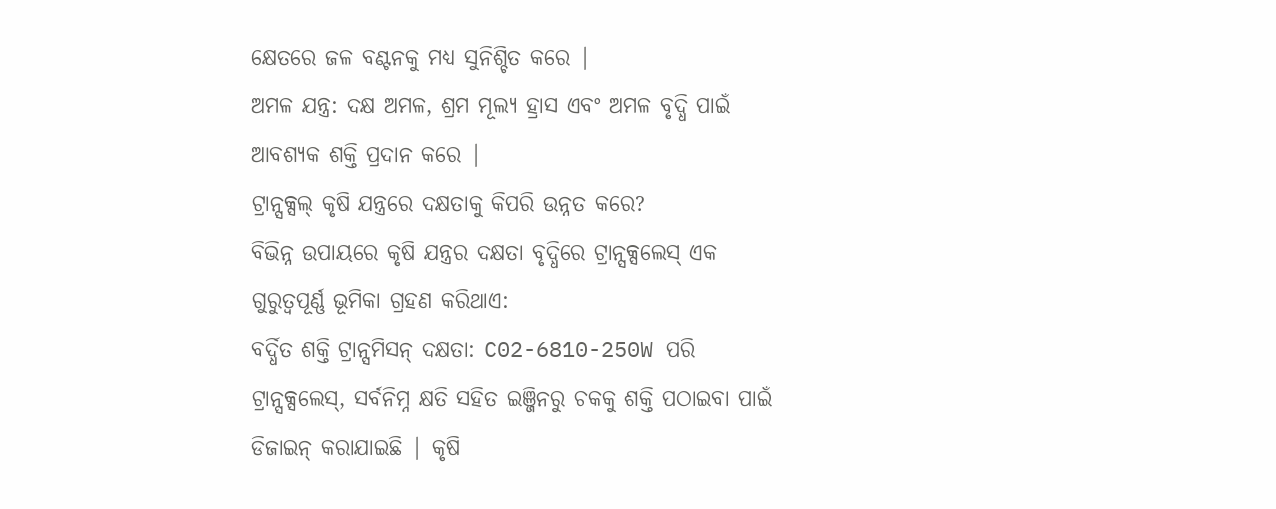କ୍ଷେତରେ ଜଳ ବଣ୍ଟନକୁ ମଧ୍ୟ ସୁନିଶ୍ଚିତ କରେ |
ଅମଳ ଯନ୍ତ୍ର: ଦକ୍ଷ ଅମଳ, ଶ୍ରମ ମୂଲ୍ୟ ହ୍ରାସ ଏବଂ ଅମଳ ବୃଦ୍ଧି ପାଇଁ ଆବଶ୍ୟକ ଶକ୍ତି ପ୍ରଦାନ କରେ |
ଟ୍ରାନ୍ସକ୍ସଲ୍ କୃଷି ଯନ୍ତ୍ରରେ ଦକ୍ଷତାକୁ କିପରି ଉନ୍ନତ କରେ?
ବିଭିନ୍ନ ଉପାୟରେ କୃଷି ଯନ୍ତ୍ରର ଦକ୍ଷତା ବୃଦ୍ଧିରେ ଟ୍ରାନ୍ସକ୍ସଲେସ୍ ଏକ ଗୁରୁତ୍ୱପୂର୍ଣ୍ଣ ଭୂମିକା ଗ୍ରହଣ କରିଥାଏ:
ବର୍ଦ୍ଧିତ ଶକ୍ତି ଟ୍ରାନ୍ସମିସନ୍ ଦକ୍ଷତା: C02-6810-250W ପରି ଟ୍ରାନ୍ସକ୍ସଲେସ୍, ସର୍ବନିମ୍ନ କ୍ଷତି ସହିତ ଇଞ୍ଜିନରୁ ଚକକୁ ଶକ୍ତି ପଠାଇବା ପାଇଁ ଡିଜାଇନ୍ କରାଯାଇଛି | କୃଷି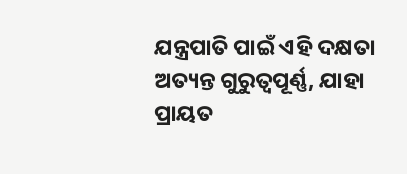ଯନ୍ତ୍ରପାତି ପାଇଁ ଏହି ଦକ୍ଷତା ଅତ୍ୟନ୍ତ ଗୁରୁତ୍ୱପୂର୍ଣ୍ଣ, ଯାହା ପ୍ରାୟତ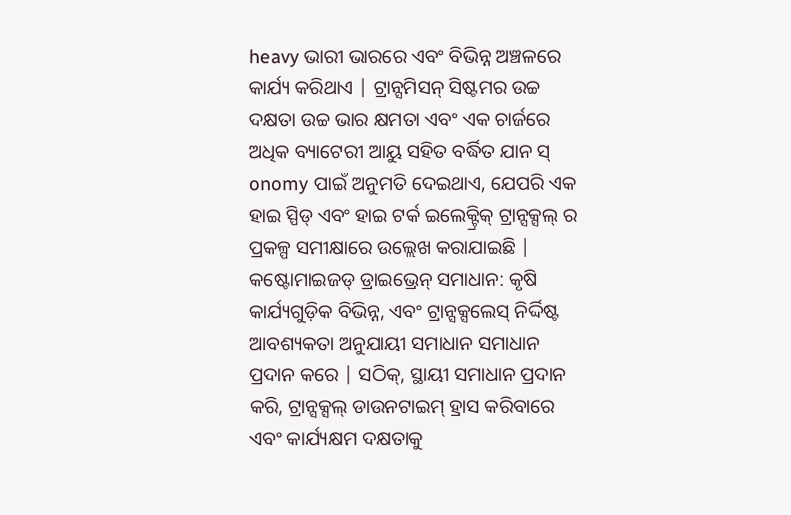heavy ଭାରୀ ଭାରରେ ଏବଂ ବିଭିନ୍ନ ଅଞ୍ଚଳରେ କାର୍ଯ୍ୟ କରିଥାଏ | ଟ୍ରାନ୍ସମିସନ୍ ସିଷ୍ଟମର ଉଚ୍ଚ ଦକ୍ଷତା ଉଚ୍ଚ ଭାର କ୍ଷମତା ଏବଂ ଏକ ଚାର୍ଜରେ ଅଧିକ ବ୍ୟାଟେରୀ ଆୟୁ ସହିତ ବର୍ଦ୍ଧିତ ଯାନ ସ୍ onomy ପାଇଁ ଅନୁମତି ଦେଇଥାଏ, ଯେପରି ଏକ ହାଇ ସ୍ପିଡ୍ ଏବଂ ହାଇ ଟର୍କ ଇଲେକ୍ଟ୍ରିକ୍ ଟ୍ରାନ୍ସକ୍ସଲ୍ ର ପ୍ରକଳ୍ପ ସମୀକ୍ଷାରେ ଉଲ୍ଲେଖ କରାଯାଇଛି |
କଷ୍ଟୋମାଇଜଡ୍ ଡ୍ରାଇଭ୍ରେନ୍ ସମାଧାନ: କୃଷି କାର୍ଯ୍ୟଗୁଡ଼ିକ ବିଭିନ୍ନ, ଏବଂ ଟ୍ରାନ୍ସକ୍ସଲେସ୍ ନିର୍ଦ୍ଦିଷ୍ଟ ଆବଶ୍ୟକତା ଅନୁଯାୟୀ ସମାଧାନ ସମାଧାନ ପ୍ରଦାନ କରେ | ସଠିକ୍, ସ୍ଥାୟୀ ସମାଧାନ ପ୍ରଦାନ କରି, ଟ୍ରାନ୍ସକ୍ସଲ୍ ଡାଉନଟାଇମ୍ ହ୍ରାସ କରିବାରେ ଏବଂ କାର୍ଯ୍ୟକ୍ଷମ ଦକ୍ଷତାକୁ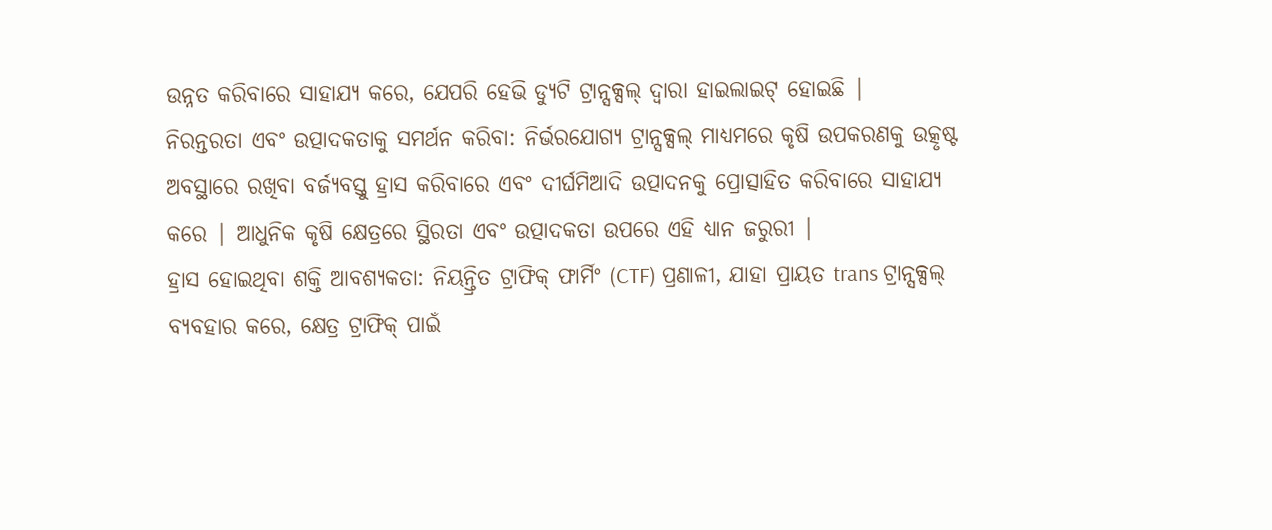ଉନ୍ନତ କରିବାରେ ସାହାଯ୍ୟ କରେ, ଯେପରି ହେଭି ଡ୍ୟୁଟି ଟ୍ରାନ୍ସକ୍ସଲ୍ ଦ୍ୱାରା ହାଇଲାଇଟ୍ ହୋଇଛି |
ନିରନ୍ତରତା ଏବଂ ଉତ୍ପାଦକତାକୁ ସମର୍ଥନ କରିବା: ନିର୍ଭରଯୋଗ୍ୟ ଟ୍ରାନ୍ସକ୍ସଲ୍ ମାଧ୍ୟମରେ କୃଷି ଉପକରଣକୁ ଉତ୍କୃଷ୍ଟ ଅବସ୍ଥାରେ ରଖିବା ବର୍ଜ୍ୟବସ୍ତୁ ହ୍ରାସ କରିବାରେ ଏବଂ ଦୀର୍ଘମିଆଦି ଉତ୍ପାଦନକୁ ପ୍ରୋତ୍ସାହିତ କରିବାରେ ସାହାଯ୍ୟ କରେ | ଆଧୁନିକ କୃଷି କ୍ଷେତ୍ରରେ ସ୍ଥିରତା ଏବଂ ଉତ୍ପାଦକତା ଉପରେ ଏହି ଧ୍ୟାନ ଜରୁରୀ |
ହ୍ରାସ ହୋଇଥିବା ଶକ୍ତି ଆବଶ୍ୟକତା: ନିୟନ୍ତ୍ରିତ ଟ୍ରାଫିକ୍ ଫାର୍ମିଂ (CTF) ପ୍ରଣାଳୀ, ଯାହା ପ୍ରାୟତ trans ଟ୍ରାନ୍ସକ୍ସଲ୍ ବ୍ୟବହାର କରେ, କ୍ଷେତ୍ର ଟ୍ରାଫିକ୍ ପାଇଁ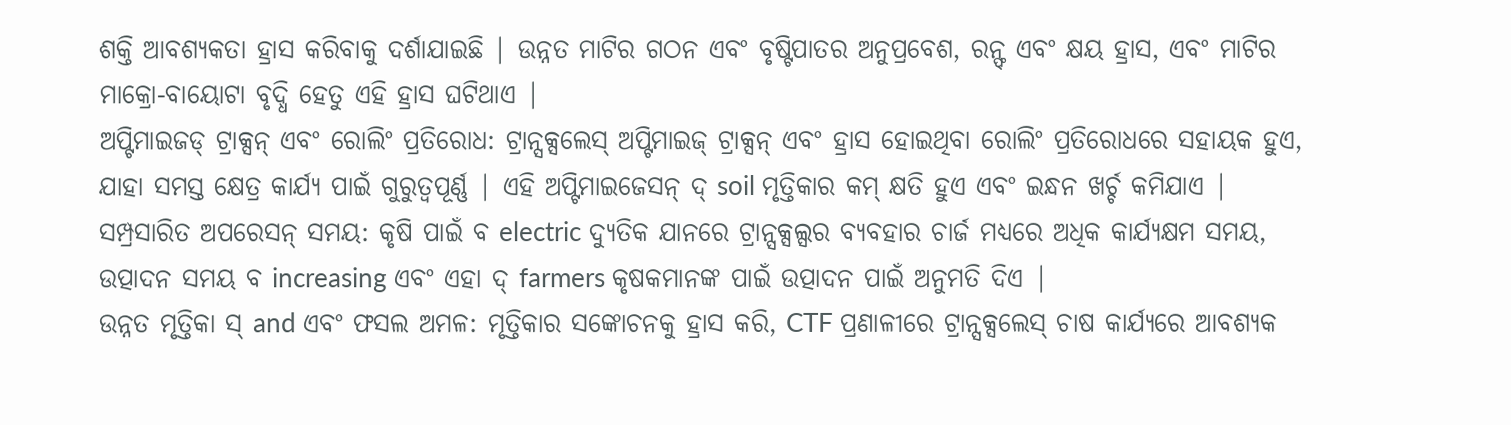ଶକ୍ତି ଆବଶ୍ୟକତା ହ୍ରାସ କରିବାକୁ ଦର୍ଶାଯାଇଛି | ଉନ୍ନତ ମାଟିର ଗଠନ ଏବଂ ବୃଷ୍ଟିପାତର ଅନୁପ୍ରବେଶ, ରନ୍ଫ୍ ଏବଂ କ୍ଷୟ ହ୍ରାସ, ଏବଂ ମାଟିର ମାକ୍ରୋ-ବାୟୋଟା ବୃଦ୍ଧି ହେତୁ ଏହି ହ୍ରାସ ଘଟିଥାଏ |
ଅପ୍ଟିମାଇଜଡ୍ ଟ୍ରାକ୍ସନ୍ ଏବଂ ରୋଲିଂ ପ୍ରତିରୋଧ: ଟ୍ରାନ୍ସକ୍ସଲେସ୍ ଅପ୍ଟିମାଇଜ୍ ଟ୍ରାକ୍ସନ୍ ଏବଂ ହ୍ରାସ ହୋଇଥିବା ରୋଲିଂ ପ୍ରତିରୋଧରେ ସହାୟକ ହୁଏ, ଯାହା ସମସ୍ତ କ୍ଷେତ୍ର କାର୍ଯ୍ୟ ପାଇଁ ଗୁରୁତ୍ୱପୂର୍ଣ୍ଣ | ଏହି ଅପ୍ଟିମାଇଜେସନ୍ ଦ୍ soil ମୃତ୍ତିକାର କମ୍ କ୍ଷତି ହୁଏ ଏବଂ ଇନ୍ଧନ ଖର୍ଚ୍ଚ କମିଯାଏ |
ସମ୍ପ୍ରସାରିତ ଅପରେସନ୍ ସମୟ: କୃଷି ପାଇଁ ବ electric ଦ୍ୟୁତିକ ଯାନରେ ଟ୍ରାନ୍ସକ୍ସଲ୍ସର ବ୍ୟବହାର ଚାର୍ଜ ମଧ୍ୟରେ ଅଧିକ କାର୍ଯ୍ୟକ୍ଷମ ସମୟ, ଉତ୍ପାଦନ ସମୟ ବ increasing ଏବଂ ଏହା ଦ୍ farmers କୃଷକମାନଙ୍କ ପାଇଁ ଉତ୍ପାଦନ ପାଇଁ ଅନୁମତି ଦିଏ |
ଉନ୍ନତ ମୃତ୍ତିକା ସ୍ and ଏବଂ ଫସଲ ଅମଳ: ମୃତ୍ତିକାର ସଙ୍କୋଚନକୁ ହ୍ରାସ କରି, CTF ପ୍ରଣାଳୀରେ ଟ୍ରାନ୍ସକ୍ସଲେସ୍ ଚାଷ କାର୍ଯ୍ୟରେ ଆବଶ୍ୟକ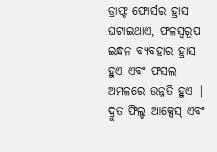ଡ୍ରାଫ୍ଟ ଫୋର୍ସର ହ୍ରାସ ଘଟାଇଥାଏ, ଫଳସ୍ୱରୂପ ଇନ୍ଧନ ବ୍ୟବହାର ହ୍ରାସ ହୁଏ ଏବଂ ଫସଲ ଅମଳରେ ଉନ୍ନତି ହୁଏ |
ଦ୍ରୁତ ଫିଲ୍ଡ ଆକ୍ସେସ୍ ଏବଂ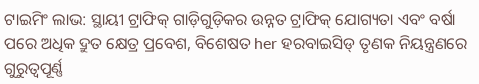ଟାଇମିଂ ଲାଭ: ସ୍ଥାୟୀ ଟ୍ରାଫିକ୍ ଗାଡ଼ିଗୁଡ଼ିକର ଉନ୍ନତ ଟ୍ରାଫିକ୍ ଯୋଗ୍ୟତା ଏବଂ ବର୍ଷା ପରେ ଅଧିକ ଦ୍ରୁତ କ୍ଷେତ୍ର ପ୍ରବେଶ, ବିଶେଷତ her ହରବାଇସିଡ୍ ତୃଣକ ନିୟନ୍ତ୍ରଣରେ ଗୁରୁତ୍ୱପୂର୍ଣ୍ଣ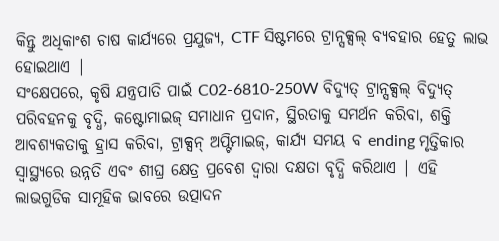କିନ୍ତୁ ଅଧିକାଂଶ ଚାଷ କାର୍ଯ୍ୟରେ ପ୍ରଯୁଜ୍ୟ, CTF ସିଷ୍ଟମରେ ଟ୍ରାନ୍ସକ୍ସଲ୍ ବ୍ୟବହାର ହେତୁ ଲାଭ ହୋଇଥାଏ |
ସଂକ୍ଷେପରେ, କୃଷି ଯନ୍ତ୍ରପାତି ପାଇଁ C02-6810-250W ବିଦ୍ୟୁତ୍ ଟ୍ରାନ୍ସକ୍ସଲ୍ ବିଦ୍ୟୁତ୍ ପରିବହନକୁ ବୃଦ୍ଧି, କଷ୍ଟୋମାଇଜ୍ ସମାଧାନ ପ୍ରଦାନ, ସ୍ଥିରତାକୁ ସମର୍ଥନ କରିବା, ଶକ୍ତି ଆବଶ୍ୟକତାକୁ ହ୍ରାସ କରିବା, ଟ୍ରାକ୍ସନ୍ ଅପ୍ଟିମାଇଜ୍, କାର୍ଯ୍ୟ ସମୟ ବ ending ମୃତ୍ତିକାର ସ୍ୱାସ୍ଥ୍ୟରେ ଉନ୍ନତି ଏବଂ ଶୀଘ୍ର କ୍ଷେତ୍ର ପ୍ରବେଶ ଦ୍ୱାରା ଦକ୍ଷତା ବୃଦ୍ଧି କରିଥାଏ | ଏହି ଲାଭଗୁଡିକ ସାମୂହିକ ଭାବରେ ଉତ୍ପାଦନ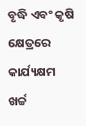ବୃଦ୍ଧି ଏବଂ କୃଷି କ୍ଷେତ୍ରରେ କାର୍ଯ୍ୟକ୍ଷମ ଖର୍ଚ୍ଚ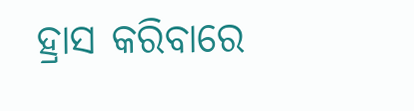ହ୍ରାସ କରିବାରେ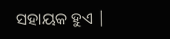ସହାୟକ ହୁଏ |